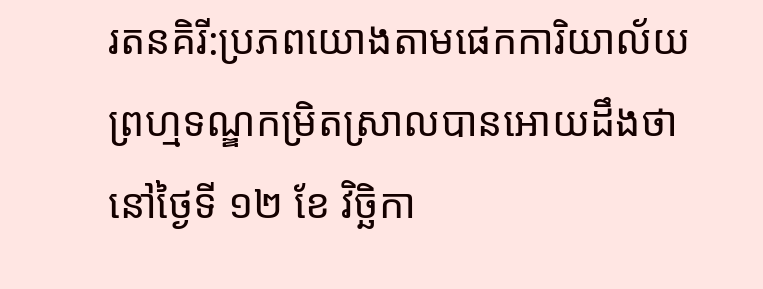រតនគិរី:ប្រភពយោងតាមផេកការិយាល័យព្រហ្មទណ្ឌកម្រិតស្រាលបានអោយដឹងថា នៅថ្ងៃទី ១២ ខែ វិច្ឆិកា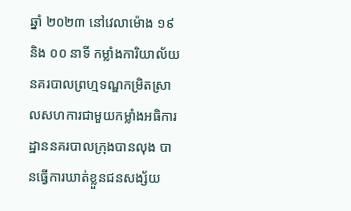ឆ្នាំ ២០២៣ នៅវេលាម៉ោង ១៩ និង ០០ នាទី កម្លាំងការិយាល័យនគរបាលព្រហ្មទណ្ឌកម្រិតស្រាលសហការជាមួយកម្លាំងអធិការដ្ឋាននគរបាលក្រុងបានលុង បានធ្វើការឃាត់ខ្លួនជនសង្ស័យ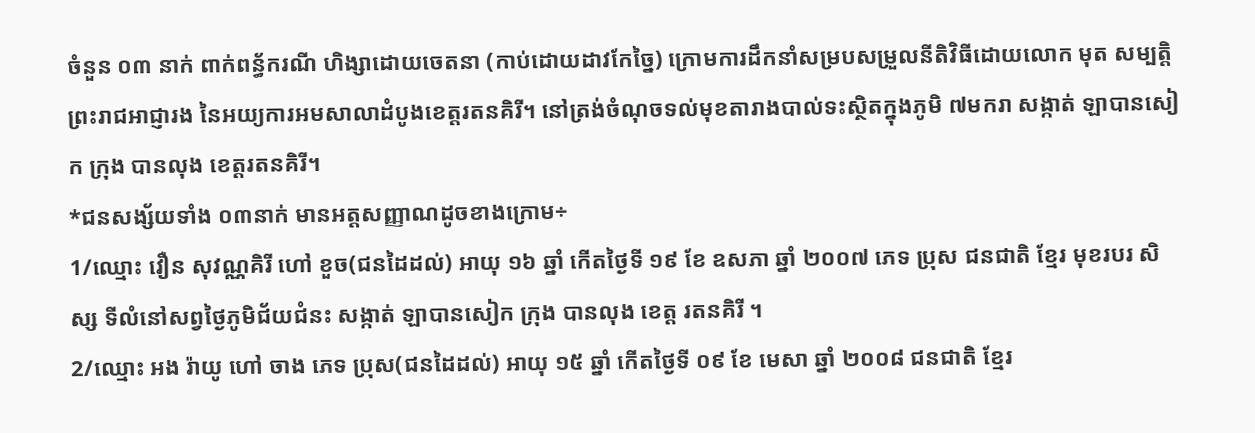ចំនួន ០៣ នាក់ ពាក់ពន្ធ័ករណី ហិង្សាដោយចេតនា (កាប់ដោយដាវកែច្នៃ) ក្រោមការដឹកនាំសម្របសម្រួលនីតិវិធីដោយលោក មុត សម្បត្តិ ព្រះរាជអាជ្ញារង នៃអយ្យការអមសាលាដំបូងខេត្តរតនគិរី។ នៅត្រង់ចំណុចទល់មុខតារាងបាល់ទះស្ថិតក្នុងភូមិ ៧មករា សង្កាត់ ឡាបានសៀក ក្រុង បានលុង ខេត្តរតនគិរី។
*ជនសង្ស័យទាំង ០៣នាក់ មានអត្តសញ្ញាណដូចខាងក្រោម÷
1/ឈ្មោះ វឿន សុវណ្ណគិរី ហៅ ខួច(ជនដៃដល់) អាយុ ១៦ ឆ្នាំ កេីតថ្ងៃទី ១៩ ខែ ឧសភា ឆ្នាំ ២០០៧ ភេទ ប្រុស ជនជាតិ ខ្មែរ មុខរបរ សិស្ស ទីលំនៅសព្វថ្ងៃភូមិជ័យជំនះ សង្កាត់ ឡាបានសៀក ក្រុង បានលុង ខេត្ត រតនគិរី ។
2/ឈ្មោះ អង រ៉ាយូ ហៅ ចាង ភេទ ប្រុស(ជនដៃដល់) អាយុ ១៥ ឆ្នាំ កេីតថ្ងៃទី ០៩ ខែ មេសា ឆ្នាំ ២០០៨ ជនជាតិ ខ្មែរ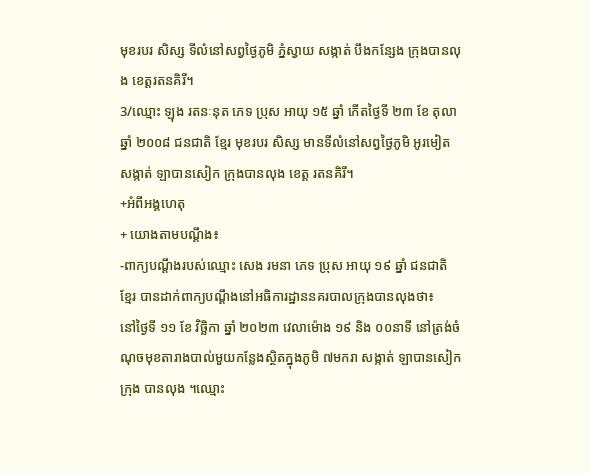មុខរបរ សិស្ស ទីលំនៅសព្វថ្ងៃភូមិ ភ្នំស្វាយ សង្កាត់ បឹងកន្សែង ក្រុងបានលុង ខេត្តរតនគិរី។
3/ឈ្មោះ ឡុង រតនៈនុត ភេទ ប្រុស អាយុ ១៥ ឆ្នាំ កេីតថ្ងៃទី ២៣ ខែ តុលា ឆ្នាំ ២០០៨ ជនជាតិ ខ្មែរ មុខរបរ សិស្ស មានទីលំនៅសព្វថ្ងៃភូមិ អូរមៀត សង្កាត់ ឡាបានសៀក ក្រុងបានលុង ខេត្ត រតនគិរី។
+អំពីអង្គហេតុ
+ យោងតាមបណ្តឹង៖
-ពាក្យបណ្ដឹងរបស់ឈ្មោះ សេង រមនា ភេទ ប្រុស អាយុ ១៩ ឆ្នាំ ជនជាតិ ខ្មែរ បានដាក់ពាក្យបណ្ដឹងនៅអធិការដ្ឋាននគរបាលក្រុងបានលុងថា៖
នៅថ្ងៃទី ១១ ខែ វិច្ឆិកា ឆ្នាំ ២០២៣ វេលាម៉ោង ១៩ និង ០០នាទី នៅត្រង់ចំណុចមុខតារាងបាល់មួយកន្លែងស្ថិតក្នុងភូមិ ៧មករា សង្កាត់ ឡាបានសៀក ក្រុង បានលុង ។ឈ្មោះ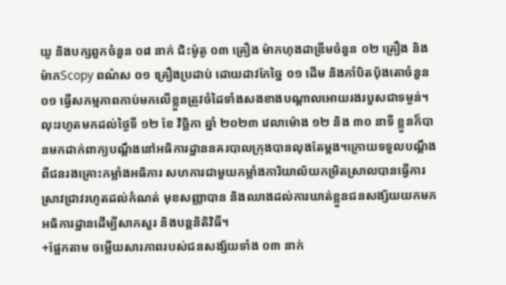យូ និងបក្សពួកចំនួន ០៨ នាក់ ជិះម៉ូតូ ០៣ គ្រឿង ម៉ាកហុងដាឌ្រីមចំនួន ០២ គ្រឿង និងម៉ាកScopy ពណ៌ស ០១ គ្រឿងប្រដាប់ ដោយដាវកែច្នៃ ០១ ដេីម និងកាំបិតបុ័ងតោចំនួន ០១ ធ្វើសកម្មភាពកាប់មកលេីខ្លួនត្រូវចំដៃទាំងសងខាងបណ្ដាលអោយរងរបួសជាទម្ងន់។
លុះរហូតមកដល់ថ្ងៃទី ១២ ខែ វិច្ឆិកា ឆ្នាំ ២០២៣ វេលាម៉ោង ១២ និង ៣០ នាទី ខ្លួនក៏បានមកដាក់ពាក្យបណ្តឹងនៅអធិការដ្ឋាននគរបាលក្រុងបានលុងតែម្ដង។ក្រោយទទួលបណ្តឹងពីជនរងគ្រោះកម្លាំងអធិការ សហការជាមួយកម្លាំងការិយាល័យកម្រិតស្រាលបានធ្វើការស្រាវជ្រាវរហូតដល់កំណត់ មុខសញ្ញាបាន និងឈាងដល់ការឃាត់ខ្លួនជនសង្ស័យយកមកអធិការដ្ឋានដើម្បីសាកសួរ និងបន្តនិតិវិធី។
+ផ្អែកតាម ចម្លើយសារភាពរបស់ជនសង្ស័យទាំង ០៣ នាក់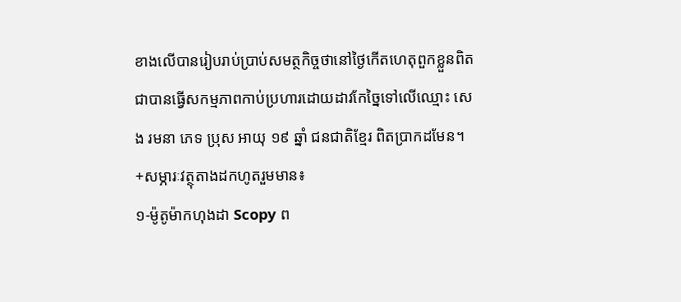ខាងលើបានរៀបរាប់ប្រាប់សមត្ថកិច្ចថានៅថ្ងៃកេីតហេតុពួកខ្លួនពិតជាបានធ្វើសកម្មភាពកាប់ប្រហារដោយដាវកែច្នៃទៅលេីឈ្មោះ សេង រមនា ភេទ ប្រុស អាយុ ១៩ ឆ្នាំ ជនជាតិខ្មែរ ពិតប្រាកដមែន។
+សម្ភារៈវត្ថុតាងដកហូតរួមមាន៖
១-ម៉ូតូម៉ាកហុងដា Scopy ព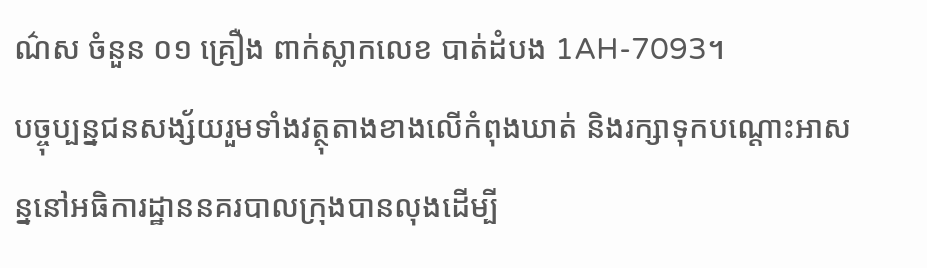ណ៌ស ចំនួន ០១ គ្រឿង ពាក់ស្លាកលេខ បាត់ដំបង 1AH-7093។
បច្ចុប្បន្នជនសង្ស័យរួមទាំងវត្ថុតាងខាងលើកំពុងឃាត់ និងរក្សាទុកបណ្តោះអាសន្ននៅអធិការដ្ឋាននគរបាលក្រុងបានលុងដើម្បី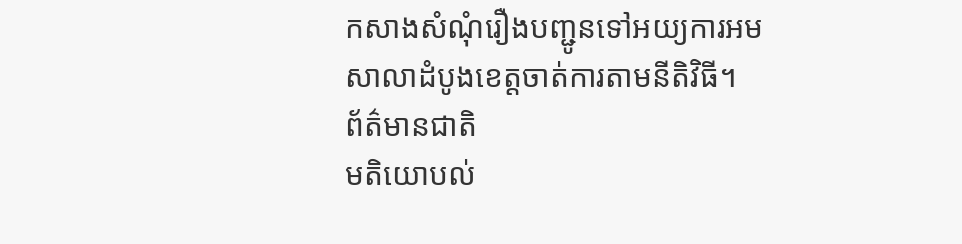កសាងសំណុំរឿងបញ្ជូនទៅអយ្យការអមសាលាដំបូងខេត្តចាត់ការតាមនីតិវិធី។
ព័ត៌មានជាតិ
មតិយោបល់